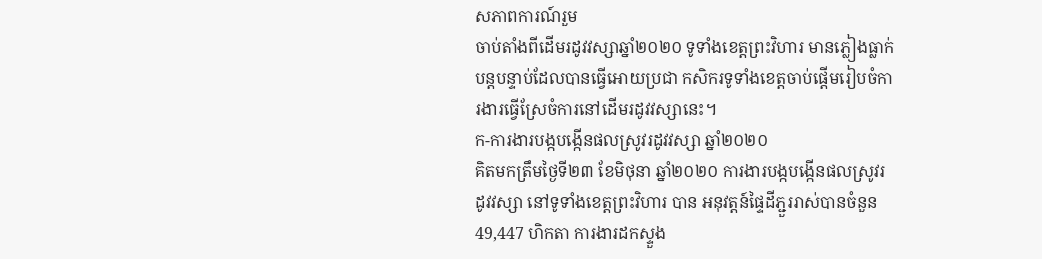សភាពការណ៍រួម
ចាប់តាំងពីដើមរដូវវស្សាឆ្នាំ២០២០ ទូទាំងខេត្តព្រះវិហារ មានភ្លៀងធ្លាក់បន្តបន្ទាប់ដែលបានធ្វើអោយប្រជា កសិករទូទាំងខេត្តចាប់ផ្តើមរៀបចំការងារធ្វើស្រែចំការនៅដើមរដូវវស្សានេះ។
ក-ការងារបង្កបង្កើនផលស្រូវរដូវវស្សា ឆ្នាំ២០២០
គិតមកត្រឹមថ្ងៃទី២៣ ខែមិថុនា ឆ្នាំ២០២០ ការងារបង្កបង្កើនផលស្រូវរដូវវស្សា នៅទូទាំងខេត្តព្រះវិហារ បាន អនុវត្តន៍ផ្ទៃដីភ្ជួររាស់បានចំនួន 49,447 ហិកតា ការងារដកស្ទួង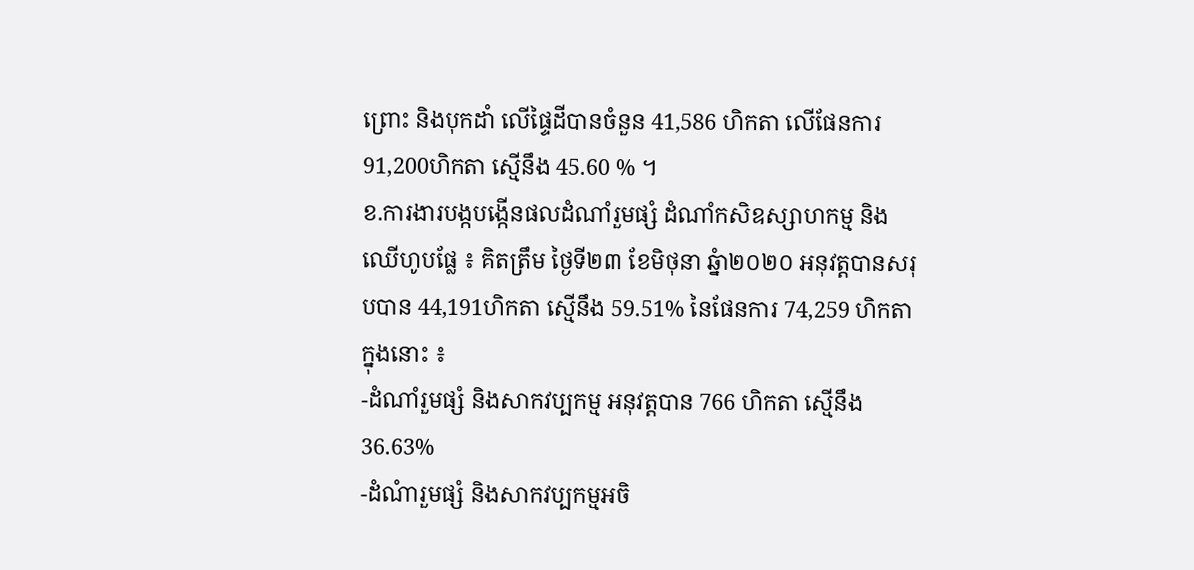ព្រោះ និងបុកដាំ លើផ្ទៃដីបានចំនួន 41,586 ហិកតា លើផែនការ 91,200ហិកតា ស្មើនឹង 45.60 % ។
ខ.ការងារបង្កបង្កើនផលដំណាំរួមផ្សំ ដំណាំកសិឧស្សាហកម្ម និងឈើហូបផ្លែ ៖ គិតត្រឹម ថ្ងៃទី២៣ ខែមិថុនា ឆ្នំា២០២០ អនុវត្តបានសរុបបាន 44,191ហិកតា ស្មើនឹង 59.51% នៃផែនការ 74,259 ហិកតា ក្នុងនោះ ៖
-ដំណាំរួមផ្សំ និងសាកវប្បកម្ម អនុវត្តបាន 766 ហិកតា ស្មើនឹង 36.63%
-ដំណំារួមផ្សំ និងសាកវប្បកម្មអចិ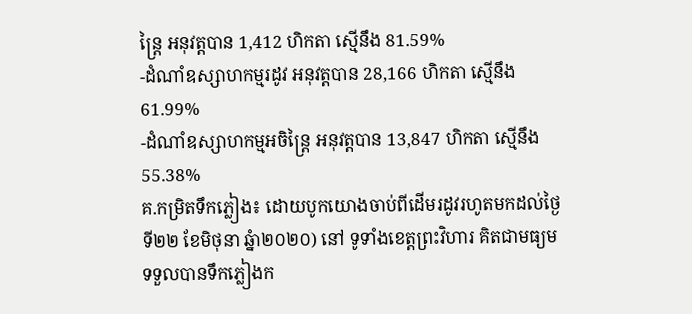ន្ត្រៃ អនុវត្តបាន 1,412 ហិកតា ស្មើនឹង 81.59%
-ដំណាំឧស្សាហកម្មរដូវ អនុវត្តបាន 28,166 ហិកតា ស្មើនឹង 61.99%
-ដំណាំឧស្សាហកម្មអចិន្រ្តៃ អនុវត្តបាន 13,847 ហិកតា ស្មើនឹង 55.38%
គ.កម្រិតទឹកភ្លៀង៖ ដោយបូកយោងចាប់ពីដើមរដូវរហូតមកដល់ថ្ងៃទី២២ ខែមិថុនា ឆ្នំា២០២០) នៅ ទូទាំងខេត្តព្រះវិហារ គិតជាមធ្យមទទួលបានទឹកភ្លៀងក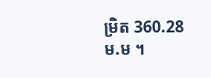ម្រិត 360.28 ម.ម ។